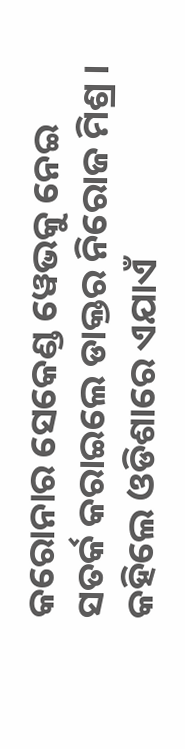କରୋନାର ସେକେଣ୍ଡ ୱେଭକୁ ନେଇ ସତର୍କ କରାଇଲେ ଡାକ୍ତର ନିରୋଜ ମିଶ୍ର । କହିଲେ ଓଡିଶାରେ ଏଯାଏଁ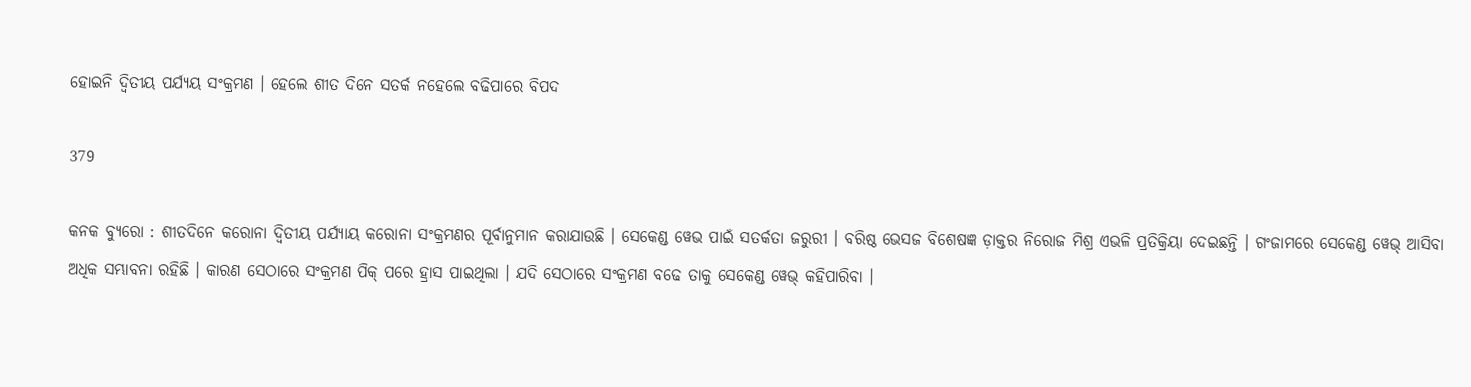ହୋଇନି ଦ୍ୱିତୀୟ ପର୍ଯ୍ୟୟ ସଂକ୍ରମଣ । ହେଲେ ଶୀତ ଦିନେ ସତର୍କ ନହେଲେ ବଢିପାରେ ବିପଦ

379

କନକ ବ୍ୟୁରୋ : ଶୀତଦିନେ କରୋନା ଦ୍ୱିତୀୟ ପର୍ଯ୍ୟାୟ କରୋନା ସଂକ୍ରମଣର ପୂର୍ବାନୁମାନ କରାଯାଉଛି । ସେକେଣ୍ଡ ୱେଭ ପାଇଁ ସତର୍କତା ଜରୁରୀ । ବରିଷ୍ଠ ଭେସଜ ବିଶେଷଜ୍ଞ ଡ଼ାକ୍ତର ନିରୋଜ ମିଶ୍ର ଏଭଳି ପ୍ରତିକ୍ରିୟା ଦେଇଛନ୍ତି । ଗଂଜାମରେ ସେକେଣ୍ଡ ୱେଭ୍ ଆସିବା ଅଧିକ ସମ୍ଭାବନା ରହିଛି । କାରଣ ସେଠାରେ ସଂକ୍ରମଣ ପିକ୍ ପରେ ହ୍ରାସ ପାଇଥିଲା । ଯଦି ସେଠାରେ ସଂକ୍ରମଣ ବଢେ ତାକୁ ସେକେଣ୍ଡ ୱେଭ୍ କହିପାରିବା ।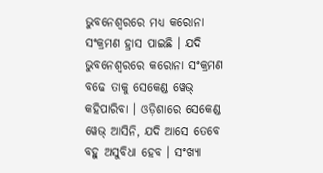ଭୁବନେଶ୍ୱରରେ ମଧ୍ୟ କରୋନା ସଂକ୍ରମଣ ହ୍ରାସ ପାଇଛି । ଯଦି ଭୁବନେଶ୍ୱରରେ କରୋନା ସଂକ୍ରମଣ ବଢେ ତାକୁ ସେକେଣ୍ଡ ୱେଭ୍ କହିପାରିବା । ଓଡ଼ିଶାରେ ସେକେଣ୍ଡ ୱେଭ୍ ଆସିନି, ଯଦି ଆସେ ତେବେ ବହୁ ଅସୁବିଧା ହେବ । ସଂଖ୍ୟା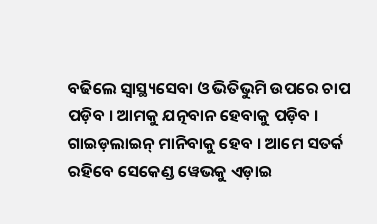ବଢିଲେ ସ୍ୱାସ୍ଥ୍ୟସେବା ଓ ଭିତିଭୁମି ଉପରେ ଚାପ ପଡ଼ିବ । ଆମକୁ ଯତ୍ନବାନ ହେବାକୁ ପଡ଼ିବ । ଗାଇଡ଼ଲାଇନ୍ ମାନିବାକୁ ହେବ । ଆମେ ସତର୍କ ରହିବେ ସେକେଣ୍ଡ ୱେଭକୁ ଏଡ଼ାଇ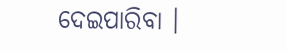ଦେଇପାରିବା ।